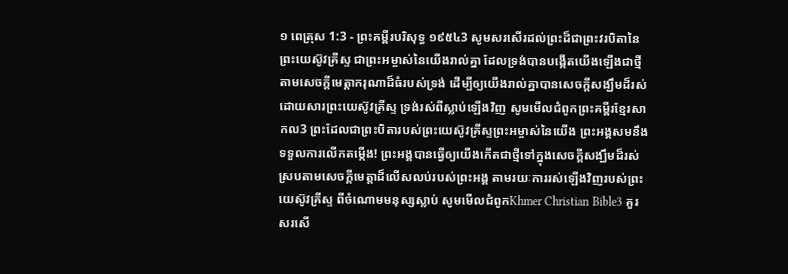១ ពេត្រុស 1:3 - ព្រះគម្ពីរបរិសុទ្ធ ១៩៥៤3 សូមសរសើរដល់ព្រះដ៏ជាព្រះវរបិតានៃព្រះយេស៊ូវគ្រីស្ទ ជាព្រះអម្ចាស់នៃយើងរាល់គ្នា ដែលទ្រង់បានបង្កើតយើងឡើងជាថ្មី តាមសេចក្ដីមេត្តាករុណាដ៏ធំរបស់ទ្រង់ ដើម្បីឲ្យយើងរាល់គ្នាបានសេចក្ដីសង្ឃឹមដ៏រស់ ដោយសារព្រះយេស៊ូវគ្រីស្ទ ទ្រង់រស់ពីស្លាប់ឡើងវិញ សូមមើលជំពូកព្រះគម្ពីរខ្មែរសាកល3 ព្រះដែលជាព្រះបិតារបស់ព្រះយេស៊ូវគ្រីស្ទព្រះអម្ចាស់នៃយើង ព្រះអង្គសមនឹងទទួលការលើកតម្កើង! ព្រះអង្គបានធ្វើឲ្យយើងកើតជាថ្មីទៅក្នុងសេចក្ដីសង្ឃឹមដ៏រស់ ស្របតាមសេចក្ដីមេត្តាដ៏លើសលប់របស់ព្រះអង្គ តាមរយៈការរស់ឡើងវិញរបស់ព្រះយេស៊ូវគ្រីស្ទ ពីចំណោមមនុស្សស្លាប់ សូមមើលជំពូកKhmer Christian Bible3 គួរសរសើ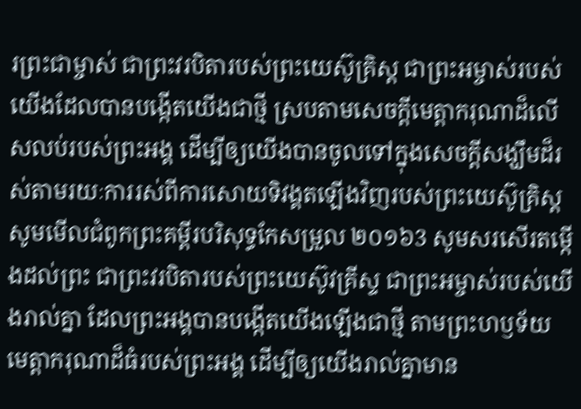រព្រះជាម្ចាស់ ជាព្រះវរបិតារបស់ព្រះយេស៊ូគ្រិស្ដ ជាព្រះអម្ចាស់របស់យើងដែលបានបង្កើតយើងជាថ្មី ស្របតាមសេចក្ដីមេត្តាករុណាដ៏លើសលប់របស់ព្រះអង្គ ដើម្បីឲ្យយើងបានចូលទៅក្នុងសេចក្ដីសង្ឃឹមដ៏រស់តាមរយៈការរស់ពីការសោយទិវង្គតឡើងវិញរបស់ព្រះយេស៊ូគ្រិស្ដ សូមមើលជំពូកព្រះគម្ពីរបរិសុទ្ធកែសម្រួល ២០១៦3 សូមសរសើរតម្កើងដល់ព្រះ ជាព្រះវរបិតារបស់ព្រះយេស៊ូវគ្រីស្ទ ជាព្រះអម្ចាស់របស់យើងរាល់គ្នា ដែលព្រះអង្គបានបង្កើតយើងឡើងជាថ្មី តាមព្រះហឫទ័យមេត្តាករុណាដ៏ធំរបស់ព្រះអង្គ ដើម្បីឲ្យយើងរាល់គ្នាមាន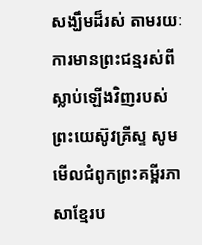សង្ឃឹមដ៏រស់ តាមរយៈការមានព្រះជន្មរស់ពីស្លាប់ឡើងវិញរបស់ព្រះយេស៊ូវគ្រីស្ទ សូមមើលជំពូកព្រះគម្ពីរភាសាខ្មែរប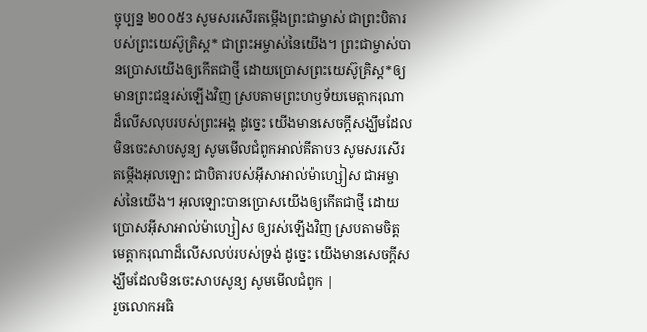ច្ចុប្បន្ន ២០០៥3 សូមសរសើរតម្កើងព្រះជាម្ចាស់ ជាព្រះបិតារបស់ព្រះយេស៊ូគ្រិស្ត* ជាព្រះអម្ចាស់នៃយើង។ ព្រះជាម្ចាស់បានប្រោសយើងឲ្យកើតជាថ្មី ដោយប្រោសព្រះយេស៊ូគ្រិស្ត*ឲ្យមានព្រះជន្មរស់ឡើងវិញ ស្របតាមព្រះហឫទ័យមេត្តាករុណាដ៏លើសលុបរបស់ព្រះអង្គ ដូច្នេះ យើងមានសេចក្ដីសង្ឃឹមដែលមិនចេះសាបសូន្យ សូមមើលជំពូកអាល់គីតាប3 សូមសរសើរតម្កើងអុលឡោះ ជាបិតារបស់អ៊ីសាអាល់ម៉ាហ្សៀស ជាអម្ចាស់នៃយើង។ អុលឡោះបានប្រោសយើងឲ្យកើតជាថ្មី ដោយប្រោសអ៊ីសាអាល់ម៉ាហ្សៀស ឲ្យរស់ឡើងវិញ ស្របតាមចិត្តមេត្ដាករុណាដ៏លើសលប់របស់ទ្រង់ ដូច្នេះ យើងមានសេចក្ដីសង្ឃឹមដែលមិនចេះសាបសូន្យ សូមមើលជំពូក |
រួចលោកអធិ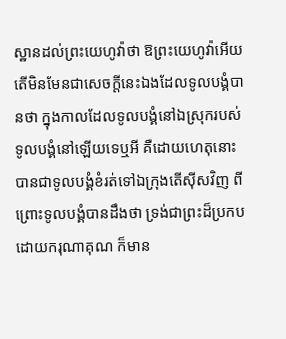ស្ឋានដល់ព្រះយេហូវ៉ាថា ឱព្រះយេហូវ៉ាអើយ តើមិនមែនជាសេចក្ដីនេះឯងដែលទូលបង្គំបានថា ក្នុងកាលដែលទូលបង្គំនៅឯស្រុករបស់ទូលបង្គំនៅឡើយទេឬអី គឺដោយហេតុនោះបានជាទូលបង្គំខំរត់ទៅឯក្រុងតើស៊ីសវិញ ពីព្រោះទូលបង្គំបានដឹងថា ទ្រង់ជាព្រះដ៏ប្រកបដោយករុណាគុណ ក៏មាន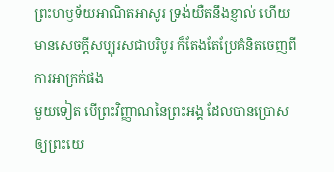ព្រះហឫទ័យអាណិតអាសូរ ទ្រង់យឺតនឹងខ្ញាល់ ហើយមានសេចក្ដីសប្បុរសជាបរិបូរ ក៏តែងតែប្រែគំនិតចេញពីការអាក្រក់ផង
មួយទៀត បើព្រះវិញ្ញាណនៃព្រះអង្គ ដែលបានប្រោសឲ្យព្រះយេ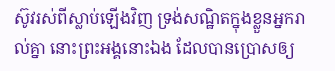ស៊ូវរស់ពីស្លាប់ឡើងវិញ ទ្រង់សណ្ឋិតក្នុងខ្លួនអ្នករាល់គ្នា នោះព្រះអង្គនោះឯង ដែលបានប្រោសឲ្យ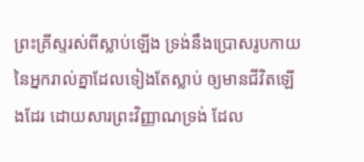ព្រះគ្រីស្ទរស់ពីស្លាប់ឡើង ទ្រង់នឹងប្រោសរូបកាយនៃអ្នករាល់គ្នាដែលទៀងតែស្លាប់ ឲ្យមានជីវិតឡើងដែរ ដោយសារព្រះវិញ្ញាណទ្រង់ ដែល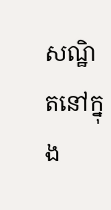សណ្ឋិតនៅក្នុង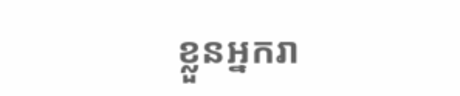ខ្លួនអ្នករា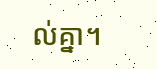ល់គ្នា។